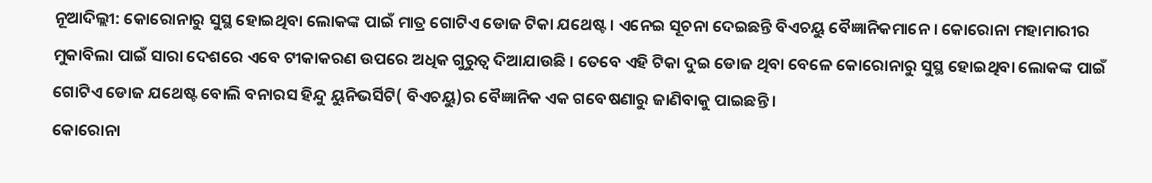ନୂଆଦିଲ୍ଲୀ: କୋରୋନାରୁ ସୁସ୍ଥ ହୋଇଥିବା ଲୋକଙ୍କ ପାଇଁ ମାତ୍ର ଗୋଟିଏ ଡୋଜ ଟିକା ଯଥେଷ୍ଟ । ଏନେଇ ସୂଚନା ଦେଇଛନ୍ତି ବିଏଚୟୁ ବୈଜ୍ଞାନିକମାନେ । କୋରୋନା ମହାମାରୀର ମୁକାବିଲା ପାଇଁ ସାରା ଦେଶରେ ଏବେ ଟୀକାକରଣ ଉପରେ ଅଧିକ ଗୁରୁତ୍ବ ଦିଆଯାଉଛି । ତେବେ ଏହି ଟିକା ଦୁଇ ଡୋଜ ଥିବା ବେଳେ କୋରୋନାରୁ ସୁସ୍ଥ ହୋଇଥିବା ଲୋକଙ୍କ ପାଇଁ ଗୋଟିଏ ଡୋଜ ଯଥେଷ୍ଟ ବୋଲି ବନାରସ ହିନ୍ଦୁ ୟୁନିଭର୍ସିଟି( ବିଏଚୟୁ)ର ବୈଜ୍ଞାନିକ ଏକ ଗବେଷଣାରୁ ଜାଣିବାକୁ ପାଇଛନ୍ତି ।
କୋରୋନା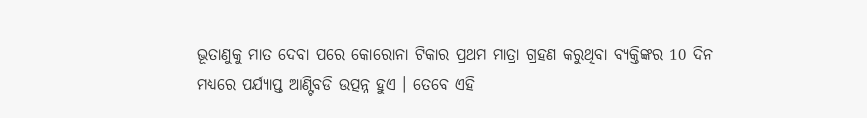ଭୂତାଣୁକୁ ମାତ ଦେବା ପରେ କୋରୋନା ଟିକାର ପ୍ରଥମ ମାତ୍ରା ଗ୍ରହଣ କରୁଥିବା ବ୍ୟକ୍ତିଙ୍କର 10 ଦିନ ମଧ୍ୟରେ ପର୍ଯ୍ୟାପ୍ତ ଆଣ୍ଟିବଡି ଉତ୍ପନ୍ନ ହୁଏ । ତେବେ ଏହି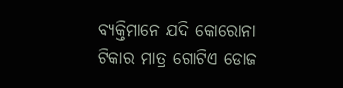ବ୍ୟକ୍ତିମାନେ ଯଦି କୋରୋନା ଟିକାର ମାତ୍ର ଗୋଟିଏ ଡୋଜ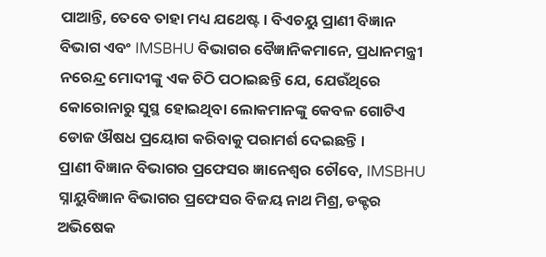ପାଆନ୍ତି, ତେବେ ତାହା ମଧ୍ୟ ଯଥେଷ୍ଟ । ବିଏଚୟୁ ପ୍ରାଣୀ ବିଜ୍ଞାନ ବିଭାଗ ଏବଂ IMSBHU ବିଭାଗର ବୈଜ୍ଞାନିକମାନେ, ପ୍ରଧାନମନ୍ତ୍ରୀ ନରେନ୍ଦ୍ର ମୋଦୀଙ୍କୁ ଏକ ଚିଠି ପଠାଇଛନ୍ତି ଯେ, ଯେଉଁଥିରେ କୋରୋନାରୁ ସୁସ୍ଥ ହୋଇଥିବା ଲୋକମାନଙ୍କୁ କେବଳ ଗୋଟିଏ ଡୋଜ ଔଷଧ ପ୍ରୟୋଗ କରିବାକୁ ପରାମର୍ଶ ଦେଇଛନ୍ତି ।
ପ୍ରାଣୀ ବିଜ୍ଞାନ ବିଭାଗର ପ୍ରଫେସର ଜ୍ଞାନେଶ୍ବର ଚୌବେ, IMSBHU ସ୍ନାୟୁବିଜ୍ଞାନ ବିଭାଗର ପ୍ରଫେସର ବିଜୟ ନାଥ ମିଶ୍ର, ଡକ୍ଟର ଅଭିଷେକ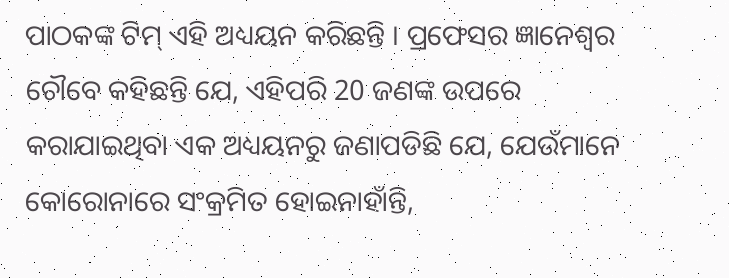ପାଠକଙ୍କ ଟିମ୍ ଏହି ଅଧ୍ୟୟନ କରିଛନ୍ତି । ପ୍ରଫେସର ଜ୍ଞାନେଶ୍ବର ଚୌବେ କହିଛନ୍ତି ଯେ, ଏହିପରି 20 ଜଣଙ୍କ ଉପରେ କରାଯାଇଥିବା ଏକ ଅଧ୍ୟୟନରୁ ଜଣାପଡିଛି ଯେ, ଯେଉଁମାନେ କୋରୋନାରେ ସଂକ୍ରମିତ ହୋଇନାହାଁନ୍ତି,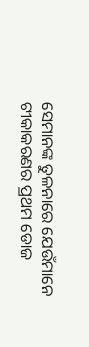ସେମାନଙ୍କ ତୁଳନାରେ ଯେଉଁମାନେ ଟୀକାକରଣର ପ୍ରଥମ ଡୋଜ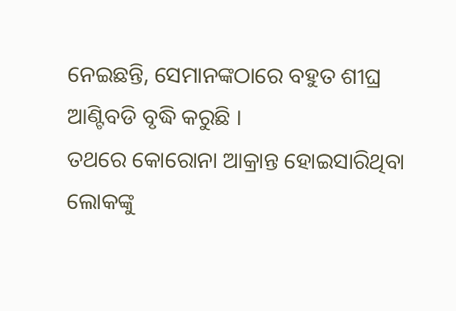ନେଇଛନ୍ତି, ସେମାନଙ୍କଠାରେ ବହୁତ ଶୀଘ୍ର ଆଣ୍ଟିବଡି ବୃଦ୍ଧି କରୁଛି ।
ତଥରେ କୋରୋନା ଆକ୍ରାନ୍ତ ହୋଇସାରିଥିବା ଲୋକଙ୍କୁ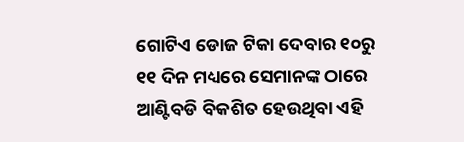ଗୋଟିଏ ଡୋଜ ଟିକା ଦେବାର ୧୦ରୁ ୧୧ ଦିନ ମଧ୍ୟରେ ସେମାନଙ୍କ ଠାରେ ଆଣ୍ଟିବଡି ବିକଶିତ ହେଉଥିବା ଏହି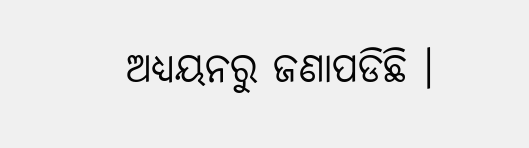ଅଧ୍ୟୟନରୁ ଜଣାପଡିଛି ।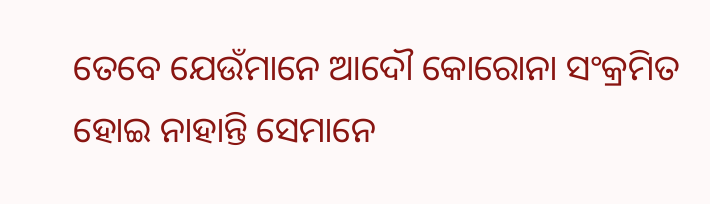ତେବେ ଯେଉଁମାନେ ଆଦୌ କୋରୋନା ସଂକ୍ରମିତ ହୋଇ ନାହାନ୍ତି ସେମାନେ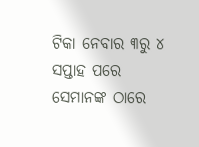ଟିକା ନେବାର ୩ରୁ ୪ ସପ୍ତାହ ପରେ ସେମାନଙ୍କ ଠାରେ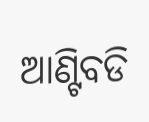ଆଣ୍ଟିବଡି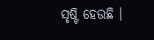ସୃଷ୍ଟି ହେଉଛି ।